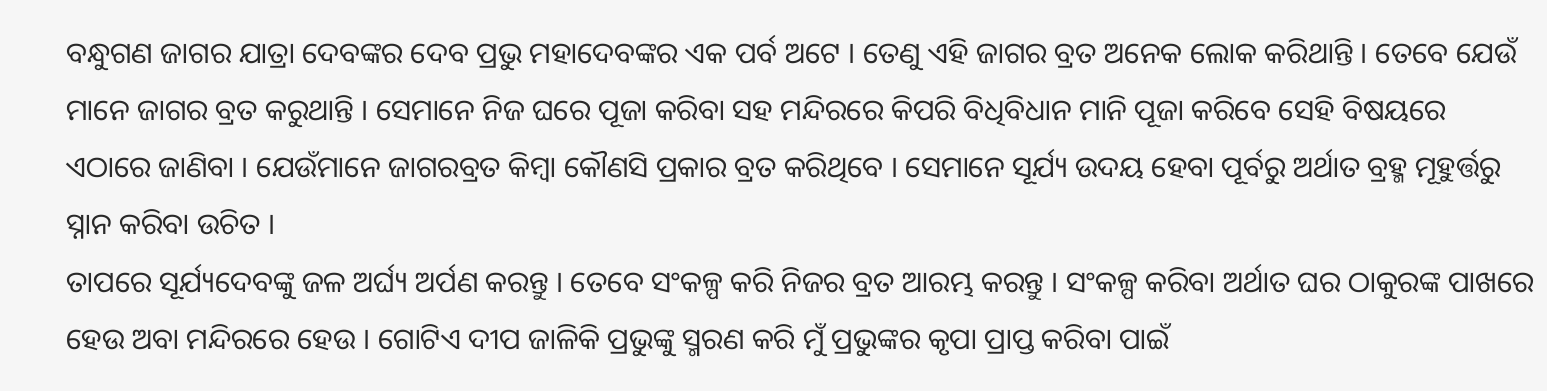ବନ୍ଧୁଗଣ ଜାଗର ଯାତ୍ରା ଦେବଙ୍କର ଦେବ ପ୍ରଭୁ ମହାଦେବଙ୍କର ଏକ ପର୍ବ ଅଟେ । ତେଣୁ ଏହି ଜାଗର ବ୍ରତ ଅନେକ ଲୋକ କରିଥାନ୍ତି । ତେବେ ଯେଉଁ ମାନେ ଜାଗର ବ୍ରତ କରୁଥାନ୍ତି । ସେମାନେ ନିଜ ଘରେ ପୂଜା କରିବା ସହ ମନ୍ଦିରରେ କିପରି ବିଧିବିଧାନ ମାନି ପୂଜା କରିବେ ସେହି ବିଷୟରେ ଏଠାରେ ଜାଣିବା । ଯେଉଁମାନେ ଜାଗରବ୍ରତ କିମ୍ବା କୌଣସି ପ୍ରକାର ବ୍ରତ କରିଥିବେ । ସେମାନେ ସୂର୍ଯ୍ୟ ଉଦୟ ହେବା ପୂର୍ବରୁ ଅର୍ଥାତ ବ୍ରହ୍ମ ମୂହୁର୍ତ୍ତରୁ ସ୍ନାନ କରିବା ଉଚିତ ।
ତାପରେ ସୂର୍ଯ୍ୟଦେବଙ୍କୁ ଜଳ ଅର୍ଘ୍ୟ ଅର୍ପଣ କରନ୍ତୁ । ତେବେ ସଂକଳ୍ପ କରି ନିଜର ବ୍ରତ ଆରମ୍ଭ କରନ୍ତୁ । ସଂକଳ୍ପ କରିବା ଅର୍ଥାତ ଘର ଠାକୁରଙ୍କ ପାଖରେ ହେଉ ଅବା ମନ୍ଦିରରେ ହେଉ । ଗୋଟିଏ ଦୀପ ଜାଳିକି ପ୍ରଭୁଙ୍କୁ ସ୍ମରଣ କରି ମୁଁ ପ୍ରଭୁଙ୍କର କୃପା ପ୍ରାପ୍ତ କରିବା ପାଇଁ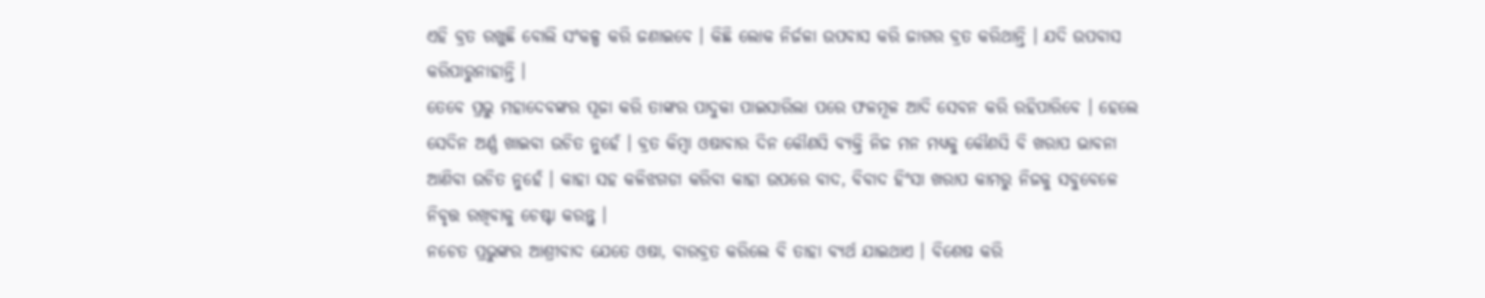ଏହି ବ୍ରତ ରଖୁଛି ବୋଲି ସଂକଳ୍ପ କରି ଜଣାଇବେ । କିଛି ଲୋକ ନିର୍ଜଳା ଉପବାସ କରି ଜାଗର ବ୍ରତ କରିଥାନ୍ତି । ଯଦି ଉପବାସ କରିପାରୁନାହାନ୍ତି ।
ତେବେ ପ୍ରଭୁ ମହାଦେବଙ୍କର ପୂଜା କରି ତାଙ୍କର ପାଦୁକା ପାଇସାରିଲା ପରେ ଫଳମୂଳ ଆଦି ସେବନ କରି ରହିପାରିବେ । ହେଲେ ସେଦିନ ଅର୍ଣ୍ଣ ଖାଇବା ଉଚିତ ନୁହେଁ । ବ୍ରତ କିମ୍ବା ଓଷାବାର ଦିନ କୌଣସି ବ୍ୟକ୍ତି ନିଜ ମନ ମଧ୍ୟକୁ କୌଣସି ବି ଖରାପ ଭାବନା ଆଣିବା ଉଚିତ ନୁହେଁ । କାହା ସହ କଳିଝଗଡା କରିବା କାହା ଉପରେ ବାଦ, ବିବାଦ ହିଂସା ଖରାପ କାମରୁ ନିଜକୁ ସବୁବେଳେ ନିବୃତ୍ତ ରଖିବାକୁ ଚେଷ୍ଟା କରନ୍ତୁ ।
ନଚେତ ପ୍ରଭୁଙ୍କର ଆଶ୍ରୀବାଦ ଯେତେ ଓଷା, ବାରବ୍ରତ କରିଲେ ବି ତାହା ବ୍ୟର୍ଥ ଯାଇଥାଏ । ବିଶେଷ କରି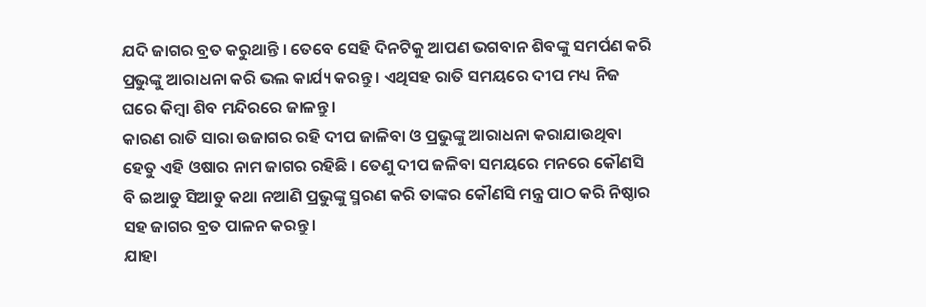ଯଦି ଜାଗର ବ୍ରତ କରୁଥାନ୍ତି । ତେବେ ସେହି ଦିନଟିକୁ ଆପଣ ଭଗବାନ ଶିବଙ୍କୁ ସମର୍ପଣ କରି ପ୍ରଭୁଙ୍କୁ ଆରାଧନା କରି ଭଲ କାର୍ଯ୍ୟ କରନ୍ତୁ । ଏଥିସହ ରାତି ସମୟରେ ଦୀପ ମଧ୍ୟ ନିଜ ଘରେ କିମ୍ବା ଶିବ ମନ୍ଦିରରେ ଜାଳନ୍ତୁ ।
କାରଣ ରାତି ସାରା ଉଜାଗର ରହି ଦୀପ ଜାଳିବା ଓ ପ୍ରଭୁଙ୍କୁ ଆରାଧନା କରାଯାଉଥିବା ହେତୁ ଏହି ଓଷାର ନାମ ଜାଗର ରହିଛି । ତେଣୁ ଦୀପ ଜଳିବା ସମୟରେ ମନରେ କୌଣସି ବି ଇଆଡୁ ସିଆଡୁ କଥା ନଆଣି ପ୍ରଭୁଙ୍କୁ ସ୍ମରଣ କରି ତାଙ୍କର କୌଣସି ମନ୍ତ୍ର ପାଠ କରି ନିଷ୍ଠାର ସହ ଜାଗର ବ୍ରତ ପାଳନ କରନ୍ତୁ ।
ଯାହା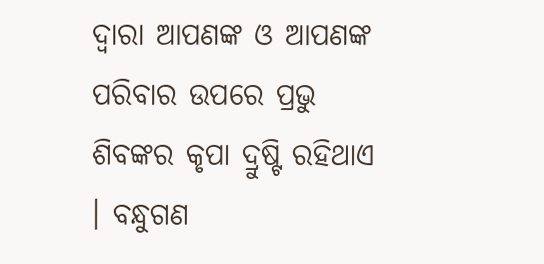ଦ୍ଵାରା ଆପଣଙ୍କ ଓ ଆପଣଙ୍କ ପରିବାର ଉପରେ ପ୍ରଭୁ ଶିବଙ୍କର କୃପା ଦ୍ରୁଷ୍ଟି ରହିଥାଏ । ବନ୍ଧୁଗଣ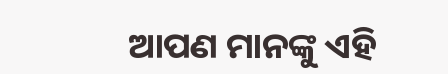ଆପଣ ମାନଙ୍କୁ ଏହି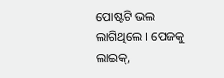ପୋଷ୍ଟଟି ଭଲ ଲାଗିଥିଲେ । ପେଜକୁ ଲାଇକ୍,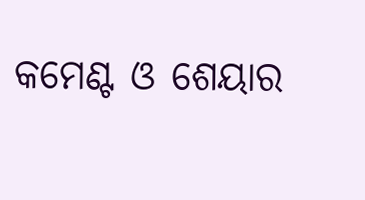କମେଣ୍ଟ ଓ ଶେୟାର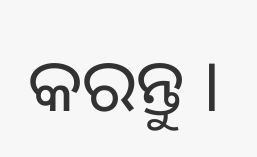କରନ୍ତୁ ।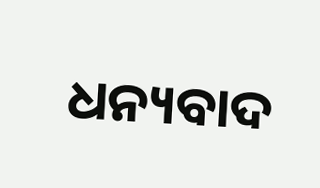ଧନ୍ୟବାଦ